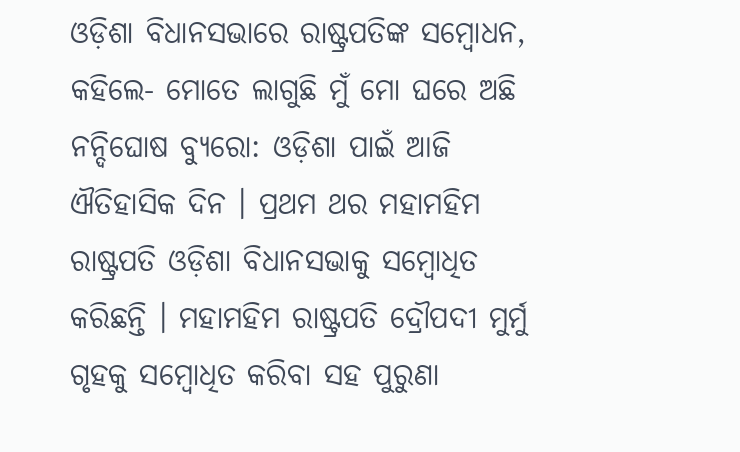ଓଡ଼ିଶା ବିଧାନସଭାରେ ରାଷ୍ଟ୍ରପତିଙ୍କ ସମ୍ବୋଧନ, କହିଲେ- ମୋତେ ଲାଗୁଛି ମୁଁ ମୋ ଘରେ ଅଛି
ନନ୍ଦିଘୋଷ ବ୍ୟୁରୋ: ଓଡ଼ିଶା ପାଇଁ ଆଜି ଐତିହାସିକ ଦିନ । ପ୍ରଥମ ଥର ମହାମହିମ ରାଷ୍ଟ୍ରପତି ଓଡ଼ିଶା ବିଧାନସଭାକୁ ସମ୍ବୋଧିତ କରିଛନ୍ତି । ମହାମହିମ ରାଷ୍ଟ୍ରପତି ଦ୍ରୌପଦୀ ମୁର୍ମୁ ଗୃହକୁ ସମ୍ବୋଧିତ କରିବା ସହ ପୁରୁଣା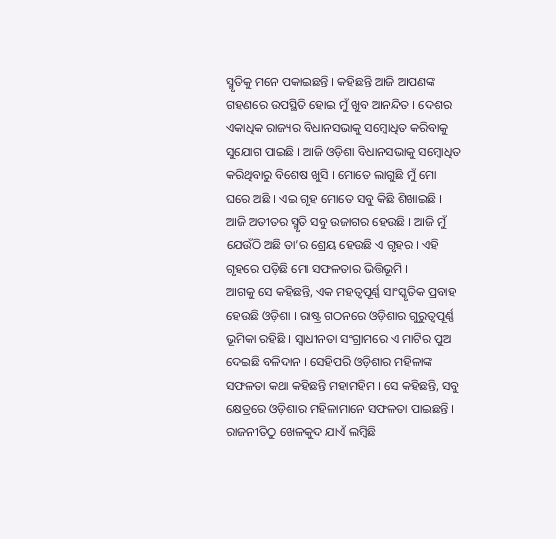ସ୍ମୃତିକୁ ମନେ ପକାଇଛନ୍ତି । କହିଛନ୍ତି ଆଜି ଆପଣଙ୍କ ଗହଣରେ ଉପସ୍ଥିତି ହୋଇ ମୁଁ ଖୁବ ଆନନ୍ଦିତ । ଦେଶର ଏକାଧିକ ରାଜ୍ୟର ବିଧାନସଭାକୁ ସମ୍ବୋଧିତ କରିବାକୁ ସୁଯୋଗ ପାଇଛି । ଆଜି ଓଡ଼ିଶା ବିଧାନସଭାକୁ ସମ୍ବୋଧିତ କରିଥିବାରୁ ବିଶେଷ ଖୁସି । ମୋତେ ଲାଗୁଛି ମୁଁ ମୋ ଘରେ ଅଛି । ଏଇ ଗୃହ ମୋତେ ସବୁ କିଛି ଶିଖାଇଛି । ଆଜି ଅତୀତର ସ୍ମୃତି ସବୁ ଉଜାଗର ହେଉଛି । ଆଜି ମୁଁ ଯେଉଁଠି ଅଛି ତା’ର ଶ୍ରେୟ ହେଉଛି ଏ ଗୃହର । ଏହି ଗୃହରେ ପଡ଼ିଛି ମୋ ସଫଳତାର ଭିତ୍ତିଭୂମି ।
ଆଗକୁ ସେ କହିଛନ୍ତି, ଏକ ମହତ୍ବପୂର୍ଣ୍ଣ ସାଂସ୍କୃତିକ ପ୍ରବାହ ହେଉଛି ଓଡ଼ିଶା । ରାଷ୍ଟ୍ର ଗଠନରେ ଓଡ଼ିଶାର ଗୁରୁତ୍ବପୂର୍ଣ୍ଣ ଭୂମିକା ରହିଛି । ସ୍ବାଧୀନତା ସଂଗ୍ରାମରେ ଏ ମାଟିର ପୁଅ ଦେଇଛି ବଳିଦାନ । ସେହିପରି ଓଡ଼ିଶାର ମହିଳାଙ୍କ ସଫଳତା କଥା କହିଛନ୍ତି ମହାମହିମ । ସେ କହିଛନ୍ତି, ସବୁ କ୍ଷେତ୍ରରେ ଓଡ଼ିଶାର ମହିଳାମାନେ ସଫଳତା ପାଇଛନ୍ତି । ରାଜନୀତିଠୁ ଖେଳକୁଦ ଯାଏଁ ଲମ୍ବିଛି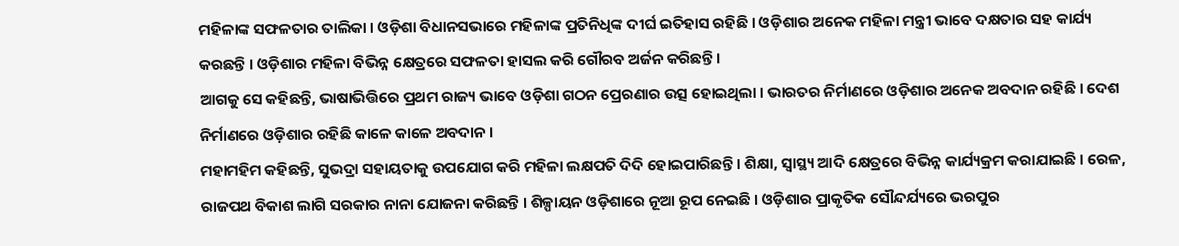ମହିଳାଙ୍କ ସଫଳତାର ତାଲିକା । ଓଡ଼ିଶା ବିଧାନସଭାରେ ମହିଳାଙ୍କ ପ୍ରତିନିଧିଙ୍କ ଦୀର୍ଘ ଇତିହାସ ରହିଛି । ଓଡ଼ିଶାର ଅନେକ ମହିଳା ମନ୍ତ୍ରୀ ଭାବେ ଦକ୍ଷତାର ସହ କାର୍ଯ୍ୟ କରଛନ୍ତି । ଓଡ଼ିଶାର ମହିଳା ବିଭିନ୍ନ କ୍ଷେତ୍ରରେ ସଫଳତା ହାସଲ କରି ଗୌରବ ଅର୍ଜନ କରିଛନ୍ତି ।
ଆଗକୁ ସେ କହିଛନ୍ତି, ଭାଷାଭିତ୍ତିରେ ପ୍ରଥମ ରାଜ୍ୟ ଭାବେ ଓଡ଼ିଶା ଗଠନ ପ୍ରେରଣାର ଉତ୍ସ ହୋଇଥିଲା । ଭାରତର ନିର୍ମାଣରେ ଓଡ଼ିଶାର ଅନେକ ଅବଦାନ ରହିଛି । ଦେଶ ନିର୍ମାଣରେ ଓଡ଼ିଶାର ରହିଛି କାଳେ କାଳେ ଅବଦାନ ।
ମହାମହିମ କହିଛନ୍ତି, ସୁଭଦ୍ରା ସହାୟତାକୁ ଉପଯୋଗ କରି ମହିଳା ଲକ୍ଷପତି ଦିଦି ହୋଇପାରିଛନ୍ତି । ଶିକ୍ଷା, ସ୍ଵାସ୍ଥ୍ୟ ଆଦି କ୍ଷେତ୍ରରେ ବିଭିନ୍ନ କାର୍ଯ୍ୟକ୍ରମ କରାଯାଇଛି । ରେଳ, ରାଜପଥ ବିକାଶ ଲାଗି ସରକାର ନାନା ଯୋଜନା କରିଛନ୍ତି । ଶିଳ୍ପାୟନ ଓଡ଼ିଶାରେ ନୂଆ ରୂପ ନେଇଛି । ଓଡ଼ିଶାର ପ୍ରାକୃତିକ ସୌନ୍ଦର୍ଯ୍ୟରେ ଭରପୁର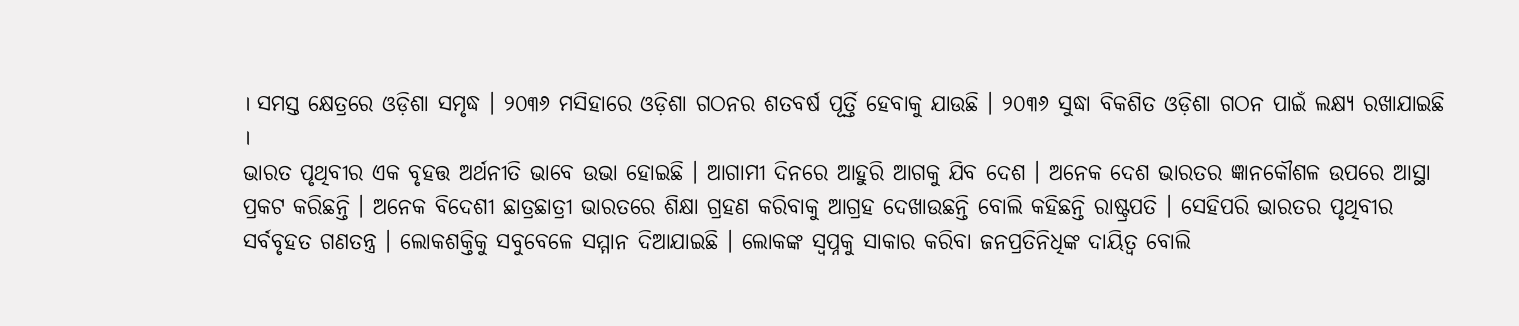। ସମସ୍ତ କ୍ଷେତ୍ରରେ ଓଡ଼ିଶା ସମୃଦ୍ଧ । ୨୦୩୬ ମସିହାରେ ଓଡ଼ିଶା ଗଠନର ଶତବର୍ଷ ପୂର୍ତ୍ତି ହେବାକୁ ଯାଉଛି । ୨୦୩୬ ସୁଦ୍ଧା ବିକଶିତ ଓଡ଼ିଶା ଗଠନ ପାଇଁ ଲକ୍ଷ୍ୟ ରଖାଯାଇଛି ।
ଭାରତ ପୃଥିବୀର ଏକ ବୃହତ୍ତ ଅର୍ଥନୀତି ଭାବେ ଉଭା ହୋଇଛି । ଆଗାମୀ ଦିନରେ ଆହୁରି ଆଗକୁ ଯିବ ଦେଶ । ଅନେକ ଦେଶ ଭାରତର ଜ୍ଞାନକୌଶଳ ଉପରେ ଆସ୍ଥା ପ୍ରକଟ କରିଛନ୍ତି । ଅନେକ ବିଦେଶୀ ଛାତ୍ରଛାତ୍ରୀ ଭାରତରେ ଶିକ୍ଷା ଗ୍ରହଣ କରିବାକୁ ଆଗ୍ରହ ଦେଖାଉଛନ୍ତି ବୋଲି କହିଛନ୍ତି ରାଷ୍ଟ୍ରପତି । ସେହିପରି ଭାରତର ପୃଥିବୀର ସର୍ବବୃହତ ଗଣତନ୍ତ୍ର । ଲୋକଶକ୍ତିକୁ ସବୁବେଳେ ସମ୍ମାନ ଦିଆଯାଇଛି । ଲୋକଙ୍କ ସ୍ଵପ୍ନକୁ ସାକାର କରିବା ଜନପ୍ରତିନିଧିଙ୍କ ଦାୟିତ୍ଵ ବୋଲି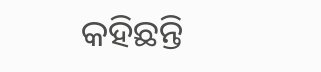କହିଛନ୍ତି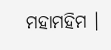ମହାମହିମ ।